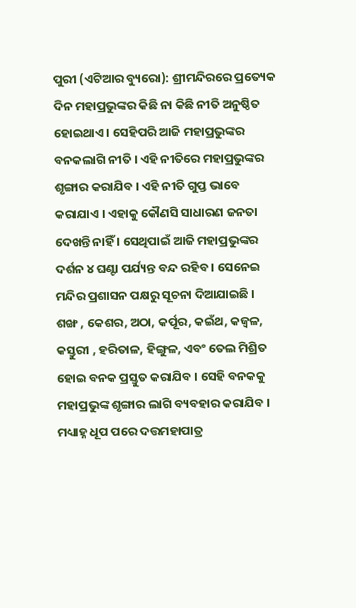ପୁରୀ (ଏଟିଆର ବ୍ୟୁରୋ): ଶ୍ରୀମନ୍ଦିରରେ ପ୍ରତ୍ୟେକ ଦିନ ମହାପ୍ରଭୁଙ୍କର କିଛି ନା କିଛି ନୀତି ଅନୁଷ୍ଠିତ ହୋଇଥାଏ । ସେହିପରି ଆଜି ମହାପ୍ରଭୁଙ୍କର ବନକଲାଗି ନୀତି । ଏହି ନୀତିରେ ମହାପ୍ରଭୁଙ୍କର ଶୃଙ୍ଗାର କରାଯିବ । ଏହି ନୀତି ଗୁପ୍ତ ଭାବେ କରାଯାଏ । ଏହାକୁ କୌଣସି ସାଧାରଣ ଜନତା ଦେଖନ୍ତି ନାହିଁ । ସେଥିପାଇଁ ଆଜି ମହାପ୍ରଭୁଙ୍କର ଦର୍ଶନ ୪ ଘଣ୍ଟା ପର୍ଯ୍ୟନ୍ତ ବନ୍ଦ ରହିବ । ସେନେଇ ମନ୍ଦିର ପ୍ରଶାସନ ପକ୍ଷରୁ ସୂଚନା ଦିଆଯାଇଛି ।
ଶଙ୍ଖ , କେଶର, ଅଠା, କର୍ପୂର, କଇଁଥ, କଜ୍ୱଳ, କସ୍ତୁରୀ , ହରିତାଳ, ହିଙ୍ଗୁଳ, ଏବଂ ତେଲ ମିଶ୍ରିତ ହୋଇ ବନକ ପ୍ରସ୍ତୁତ କରାଯିବ । ସେହି ବନକକୁ ମହାପ୍ରଭୁଙ୍କ ଶୃଙ୍ଗାର ଲାଗି ବ୍ୟବହାର କରାଯିବ । ମଧ୍ୟାହ୍ନ ଧୂପ ପରେ ଦତ୍ତମହାପାତ୍ର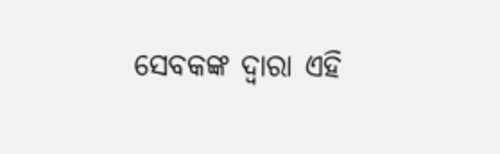ସେବକଙ୍କ ଦ୍ୱାରା ଏହି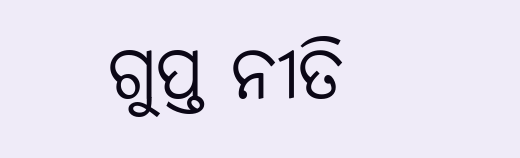ଗୁପ୍ତ ନୀତି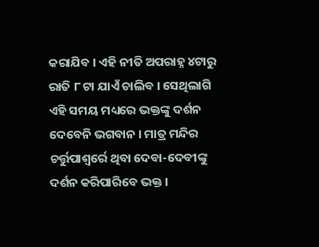କରାଯିବ । ଏହି ନୀତି ଅପରାହ୍ନ ୪ଟାରୁ ରାତି ୮ ଟା ଯାଏଁ ଚାଲିବ । ସେଥିଲାଗି ଏହି ସମୟ ମଧ୍ୟରେ ଭକ୍ତଙ୍କୁ ଦର୍ଶନ ଦେବେନି ଭଗବାନ । ମାତ୍ର ମନ୍ଦିର ଚର୍ତ୍ତୁପାଶ୍ୱର୍ରେ ଥିବା ଦେବା-ଦେବୀଙ୍କୁ ଦର୍ଶନ କରିପାରିବେ ଭକ୍ତ ।